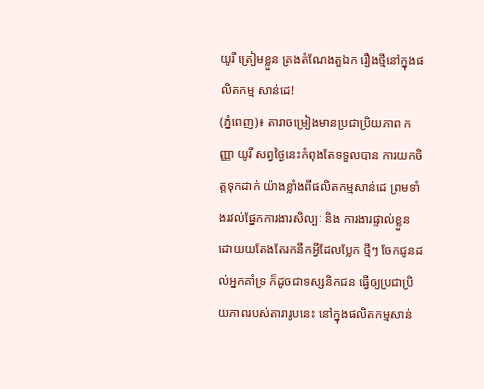យូរី ត្រៀមខ្លួន គ្រងតំណែងតួឯក រឿងថ្មីនៅក្នុងផលិតកម្ម សាន់ដេ!
(ភ្នំពេញ)៖ តារាចម្រៀងមានប្រជាប្រិយភាព កញ្ញា យូរី សព្វថ្ងៃនេះកំពុងតែទទួលបាន ការយកចិត្តទុកដាក់ យ៉ាងខ្លាំងពីផលិតកម្មសាន់ដេ ព្រមទាំងរវល់ផ្នែកការងារសិល្បៈ និង ការងារផ្ទាល់ខ្លួន ដោយយតែងតែរកនឹកអ្វីដែលប្លែក ថ្មីៗ ចែកជូនដល់អ្នកគាំទ្រ ក៏ដូចជាទស្សនិកជន ធ្វើឲ្យប្រជាប្រិយភាពរបស់តារារូបនេះ នៅក្នុងផលិតកម្មសាន់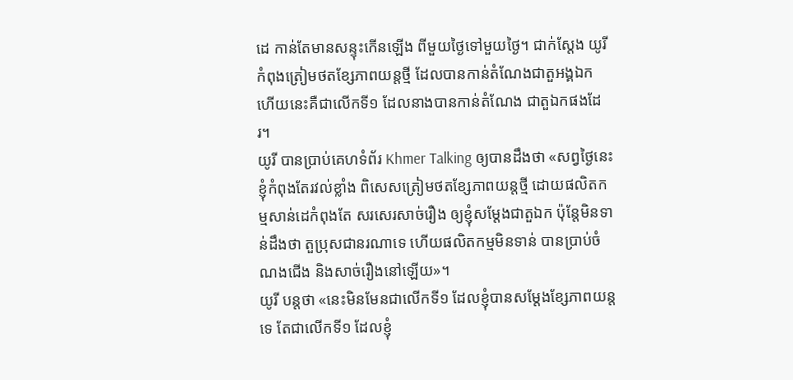ដេ កាន់តែមានសន្ទុះកើនឡើង ពីមួយថ្ងៃទៅមួយថ្ងៃ។ ជាក់ស្ដែង យូរី កំពុងត្រៀមថតខ្សែភាពយន្តថ្មី ដែលបានកាន់តំណែងជាតួអង្គឯក ហើយនេះគឺជាលើកទី១ ដែលនាងបានកាន់តំណែង ជាតួឯកផងដែរ។
យូរី បានប្រាប់គេហទំព័រ Khmer Talking ឲ្យបានដឹងថា «សព្វថ្ងៃនេះ ខ្ញុំកំពុងតែរវល់ខ្លាំង ពិសេសត្រៀមថតខ្សែភាពយន្តថ្មី ដោយផលិតកម្មសាន់ដេកំពុងតែ សរសេរសាច់រឿង ឲ្យខ្ញុំសម្ដែងជាតួឯក ប៉ុន្តែមិនទាន់ដឹងថា តួប្រុសជានរណាទេ ហើយផលិតកម្មមិនទាន់ បានប្រាប់ចំណងជើង និងសាច់រឿងនៅឡើយ»។
យូរី បន្តថា «នេះមិនមែនជាលើកទី១ ដែលខ្ញុំបានសម្ដែងខ្សែភាពយន្តទេ តែជាលើកទី១ ដែលខ្ញុំ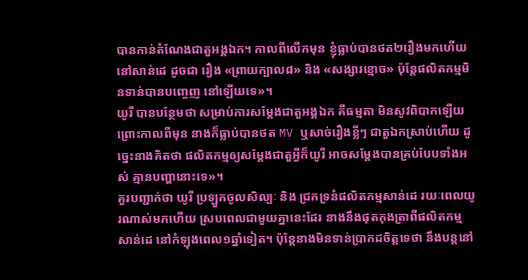បានកាន់តំណែងជាតួអង្គឯក។ កាលពីលើកមុន ខ្ញុំធ្លាប់បានថត២រឿងមកហើយ នៅសាន់ដេ ដូចជា រឿង «ព្រាយក្បាល៨» និង «សង្សារខ្មោច» ប៉ុន្តែផលិតកម្មមិនទាន់បានបញ្ចេញ នៅឡើយទេ»។
យូរី បានបន្ថែមថា សម្រាប់ការសម្ដែងជាតួអង្គឯក គឺធម្មតា មិនសូវពិបាកឡើយ ព្រោះកាលពីមុន នាងក៏ធ្លាប់បានថត MV ឬសាច់រឿងខ្លីៗ ជាតួឯកស្រាប់ហើយ ដូច្នេះនាងគិតថា ផលិតកម្មឲ្យសម្ដែងជាតួអ្វីក៏យូរី អាចសម្ដែងបានគ្រប់បែបទាំងអស់ គ្មានបញ្ហានោះទេ»។
គួរបញ្ជាក់ថា យូរី ប្រឡួកចូលសិល្បៈ និង ជ្រកទ្រនំផលិតកម្មសាន់ដេ រយៈពេលយូរណាស់មកហើយ ស្របពេលជាមួយគ្នានេះដែរ នាងនឹងផុតកុងត្រាពីផលិតកម្ម សាន់ដេ នៅកំឡុងពេល១ឆ្នាំទៀត។ ប៉ុន្តែនាងមិនទាន់ប្រាកដចិត្តទេថា នឹងបន្តនៅ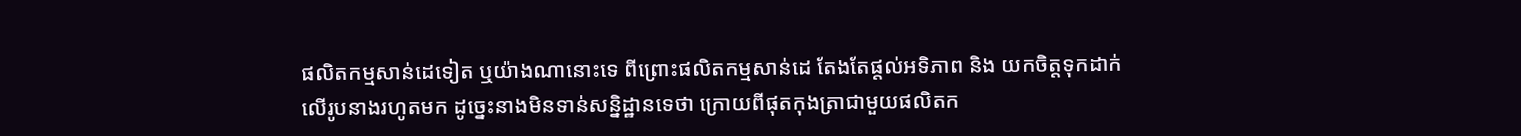ផលិតកម្មសាន់ដេទៀត ឬយ៉ាងណានោះទេ ពីព្រោះផលិតកម្មសាន់ដេ តែងតែផ្ដល់អទិភាព និង យកចិត្តទុកដាក់ លើរូបនាងរហូតមក ដូច្នេះនាងមិនទាន់សន្និដ្ឋានទេថា ក្រោយពីផុតកុងត្រាជាមួយផលិតក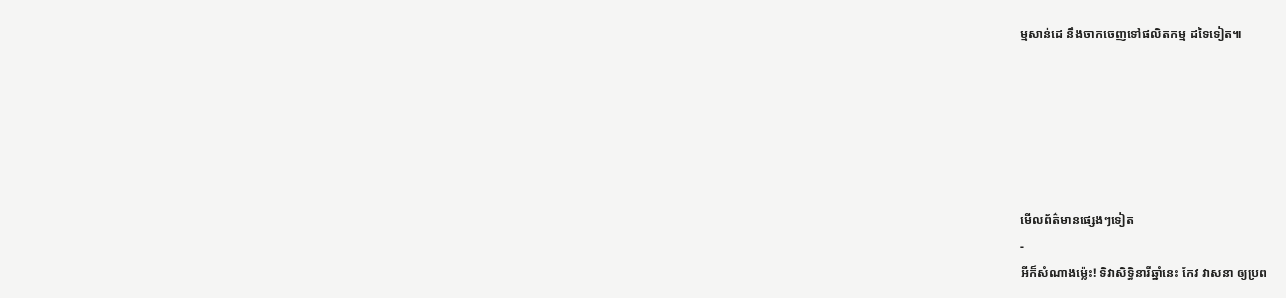ម្មសាន់ដេ នឹងចាកចេញទៅផលិតកម្ម ដទៃទៀត៕






មើលព័ត៌មានផ្សេងៗទៀត
-
អីក៏សំណាងម្ល៉េះ! ទិវាសិទ្ធិនារីឆ្នាំនេះ កែវ វាសនា ឲ្យប្រព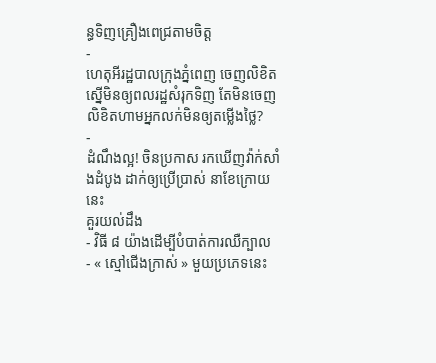ន្ធទិញគ្រឿងពេជ្រតាមចិត្ត
-
ហេតុអីរដ្ឋបាលក្រុងភ្នំពេញ ចេញលិខិតស្នើមិនឲ្យពលរដ្ឋសំរុកទិញ តែមិនចេញលិខិតហាមអ្នកលក់មិនឲ្យតម្លើងថ្លៃ?
-
ដំណឹងល្អ! ចិនប្រកាស រកឃើញវ៉ាក់សាំងដំបូង ដាក់ឲ្យប្រើប្រាស់ នាខែក្រោយនេះ
គួរយល់ដឹង
- វិធី ៨ យ៉ាងដើម្បីបំបាត់ការឈឺក្បាល
- « ស្មៅជើងក្រាស់ » មួយប្រភេទនេះ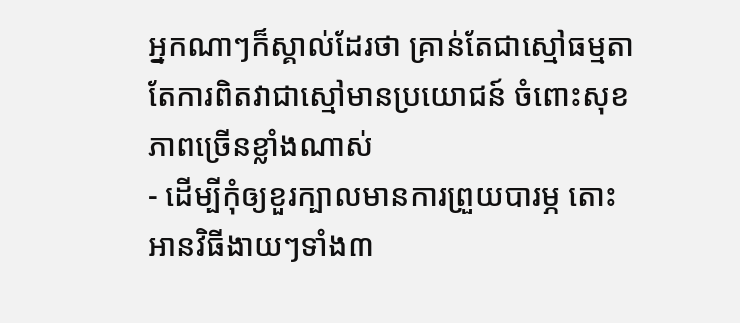អ្នកណាៗក៏ស្គាល់ដែរថា គ្រាន់តែជាស្មៅធម្មតា តែការពិតវាជាស្មៅមានប្រយោជន៍ ចំពោះសុខភាពច្រើនខ្លាំងណាស់
- ដើម្បីកុំឲ្យខួរក្បាលមានការព្រួយបារម្ភ តោះអានវិធីងាយៗទាំង៣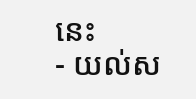នេះ
- យល់ស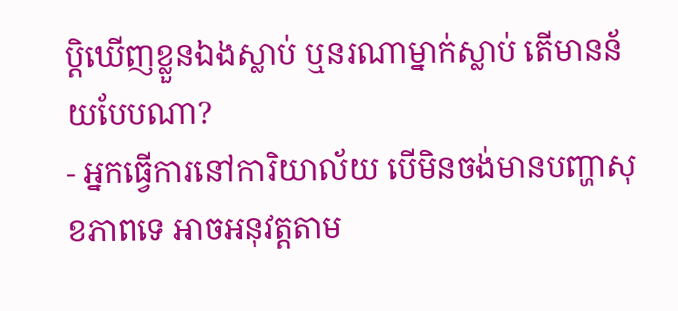ប្តិឃើញខ្លួនឯងស្លាប់ ឬនរណាម្នាក់ស្លាប់ តើមានន័យបែបណា?
- អ្នកធ្វើការនៅការិយាល័យ បើមិនចង់មានបញ្ហាសុខភាពទេ អាចអនុវត្តតាម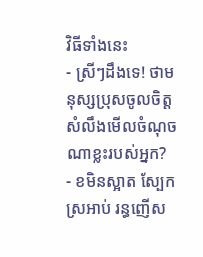វិធីទាំងនេះ
- ស្រីៗដឹងទេ! ថាមនុស្សប្រុសចូលចិត្ត សំលឹងមើលចំណុចណាខ្លះរបស់អ្នក?
- ខមិនស្អាត ស្បែកស្រអាប់ រន្ធញើស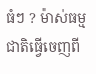ធំៗ ? ម៉ាស់ធម្មជាតិធ្វើចេញពី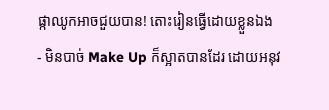ផ្កាឈូកអាចជួយបាន! តោះរៀនធ្វើដោយខ្លួនឯង
- មិនបាច់ Make Up ក៏ស្អាតបានដែរ ដោយអនុវ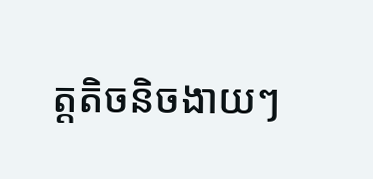ត្តតិចនិចងាយៗ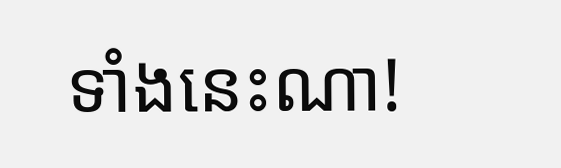ទាំងនេះណា!